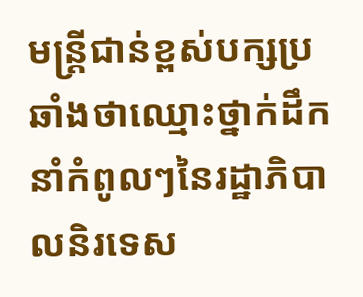មន្ត្រីជាន់ខ្ពស់បក្សប្រឆាំងថាឈ្មោះថ្នាក់ដឹកនាំកំពូលៗនៃរដ្ឋាភិបាលនិរទេស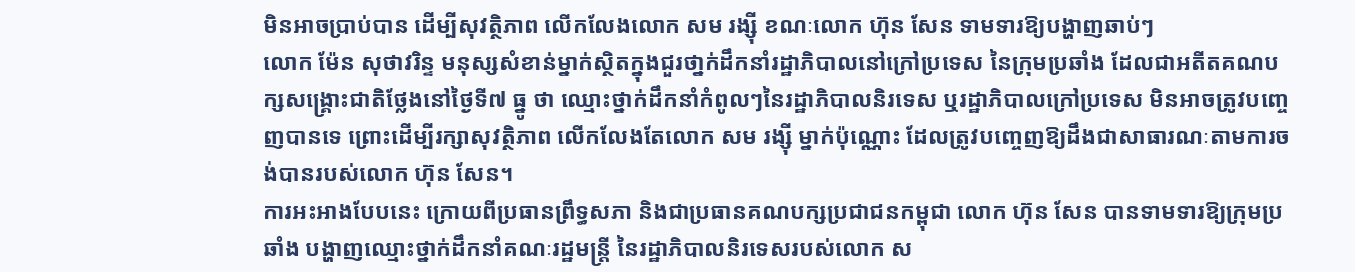មិនអាចប្រាប់បាន ដើម្បីសុវត្ថិភាព លើកលែងលោក សម រង្ស៊ី ខណៈលោក ហ៊ុន សែន ទាមទារឱ្យបង្ហាញឆាប់ៗ
លោក ម៉ែន សុថាវរិន្ទ មនុស្សសំខាន់ម្នាក់ស្ថិតក្នុងជួរថា្នក់ដឹកនាំរដ្ឋាភិបាលនៅក្រៅប្រទេស នៃក្រុមប្រឆាំង ដែលជាអតីតគណបក្សសង្គ្រោះជាតិថ្លែងនៅថ្ងៃទី៧ ធ្នូ ថា ឈ្មោះថ្នាក់ដឹកនាំកំពូលៗនៃរដ្ឋាភិបាលនិរទេស ឬរដ្ឋាភិបាលក្រៅប្រទេស មិនអាចត្រូវបញ្ចេញបានទេ ព្រោះដើម្បីរក្សាសុវត្ថិភាព លើកលែងតែលោក សម រង្ស៊ី ម្នាក់ប៉ុណ្ណោះ ដែលត្រូវបញ្ចេញឱ្យដឹងជាសាធារណៈតាមការចង់បានរបស់លោក ហ៊ុន សែន។
ការអះអាងបែបនេះ ក្រោយពីប្រធានព្រឹទ្ធសភា និងជាប្រធានគណបក្សប្រជាជនកម្ពុជា លោក ហ៊ុន សែន បានទាមទារឱ្យក្រុមប្រឆាំង បង្ហាញឈ្មោះថ្នាក់ដឹកនាំគណៈរដ្ឋមន្ត្រី នៃរដ្ឋាភិបាលនិរទេសរបស់លោក ស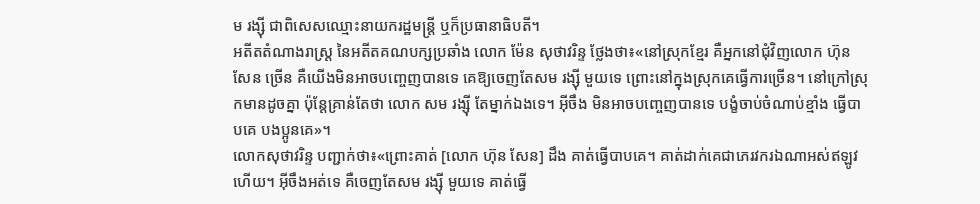ម រង្ស៊ី ជាពិសេសឈ្មោះនាយករដ្ឋមន្ត្រី ឬក៏ប្រធានាធិបតី។
អតីតតំណាងរាស្ត្រ នៃអតីតគណបក្សប្រឆាំង លោក ម៉ែន សុថាវរិន្ទ ថ្លែងថា៖«នៅស្រុកខ្មែរ គឺអ្នកនៅជុំវិញលោក ហ៊ុន សែន ច្រើន គឺយើងមិនអាចបញ្ចេញបានទេ គេឱ្យចេញតែសម រង្ស៊ី មួយទេ ព្រោះនៅក្នុងស្រុកគេធ្វើការច្រើន។ នៅក្រៅស្រុកមានដូចគ្នា ប៉ុន្តែគ្រាន់តែថា លោក សម រង្ស៊ី តែម្នាក់ឯងទេ។ អ៊ីចឹង មិនអាចបញ្ចេញបានទេ បង្ខំចាប់ចំណាប់ខ្មាំង ធ្វើបាបគេ បងប្អូនគេ»។
លោកសុថាវរិន្ទ បញ្ជាក់ថា៖«ព្រោះគាត់ [លោក ហ៊ុន សែន] ដឹង គាត់ធ្វើបាបគេ។ គាត់ដាក់គេជាភេរវករឯណាអស់ឥឡូវហើយ។ អ៊ីចឹងអត់ទេ គឺចេញតែសម រង្ស៊ី មួយទេ គាត់ធ្វើ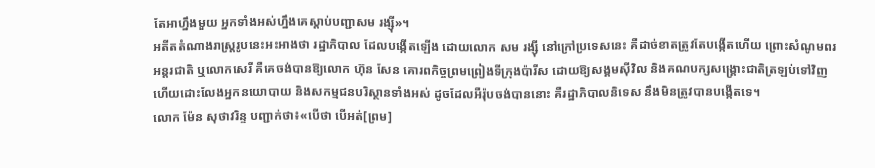តែអាហ្នឹងមួយ អ្នកទាំងអស់ហ្នឹងគេស្តាប់បញ្ជាសម រង្ស៊ី»។
អតីតតំណាងរាស្ត្ររូបនេះអះអាងថា រដ្ឋាភិបាល ដែលបង្កើតឡើង ដោយលោក សម រង្ស៊ី នៅក្រៅប្រទេសនេះ គឺដាច់ខាតត្រូវតែបង្កើតហើយ ព្រោះសំណូមពរអន្តរជាតិ ឬលោកសេរី គឺគេចង់បានឱ្យលោក ហ៊ុន សែន គោរពកិច្ចព្រមព្រៀងទីក្រុងប៉ារីស ដោយឱ្យសង្គមស៊ីវិល និងគណបក្សសង្គ្រោះជាតិត្រឡប់ទៅវិញ ហើយដោះលែងអ្នកនយោបាយ និងសកម្មជនបរិស្ថានទាំងអស់ ដូចដែលអឺរ៉ុបចង់បាននោះ គឺរដ្ឋាភិបាលនិទេស នឹងមិនត្រូវបានបង្កើតទេ។
លោក ម៉ែន សុថាវរិន្ទ បញ្ជាក់ថា៖«បើថា បើអត់[ព្រម]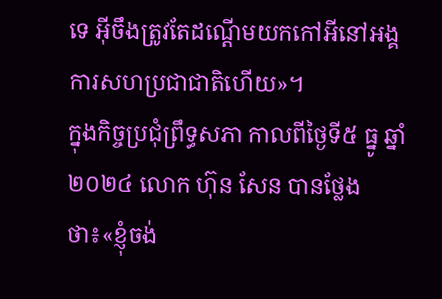ទេ អ៊ីចឹងត្រូវតែដណ្តើមយកកៅអីនៅអង្គការសហប្រជាជាតិហើយ»។
ក្នុងកិច្ចប្រជុំព្រឹទ្ធសភា កាលពីថ្ងៃទី៥ ធ្នូ ឆ្នាំ២០២៤ លោក ហ៊ុន សែន បានថ្លែងថា៖«ខ្ញុំចង់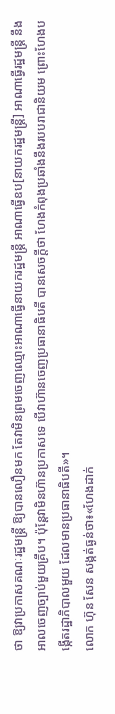ថា ឱ្យវាប្រកាសគណៈរដ្ឋមន្ត្រី ឱ្យបានលឿនមក តែវាមិនព្រមចេញឈ្មោះអាណាធ្វើនាយករដ្ឋមន្ត្រី អាណាធ្វើឧប[នាយករដ្ឋមន្ត្រី] អាណាធ្វើរដ្ឋមន្រ្តី នឹងអាលចេញច្បាប់មួយគ្រឹប។ ប៉ុន្តែវាមិនហ៊ានប្រកាសទេ បើវាហ៊ានចេញប្រធានាធិបតី បានសេចក្តីថា ហែងកំពុងប្រឆាំងនឹងរបបរាជានិយម ព្រោះហែងបង្កើតរដ្ឋាភិបាលមួយ ដែលមានប្រធានាធិបតី»។
លោក ហ៊ុន សែន សង្កត់ធ្ងន់ថា៖«ហែងដាក់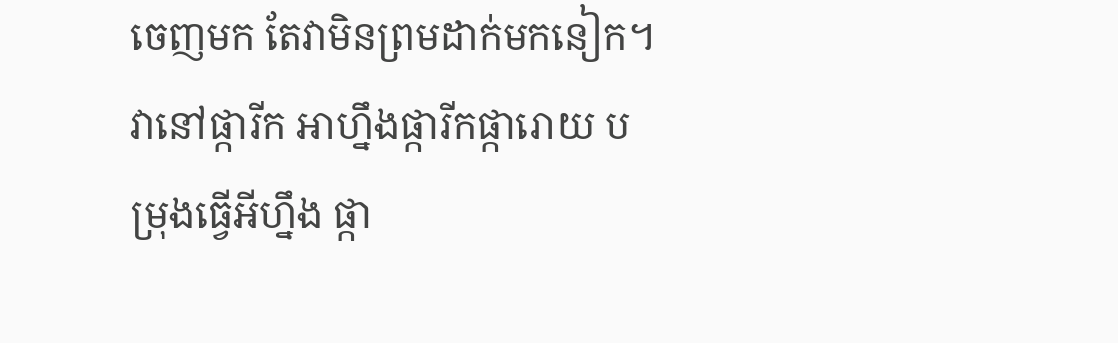ចេញមក តែវាមិនព្រមដាក់មកនៀក។ វានៅផ្ការីក អាហ្នឹងផ្ការីកផ្ការោយ បម្រុងធ្វើអីហ្នឹង ផ្កា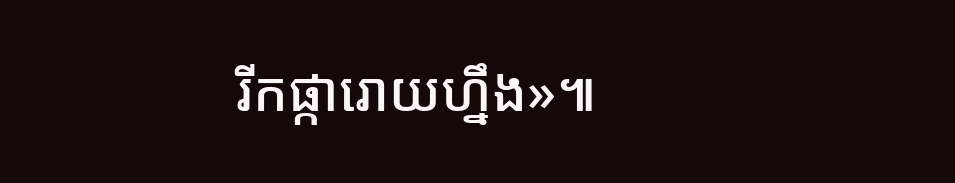រីកផ្ការោយហ្នឹង»៕